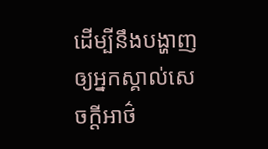ដើម្បីនឹងបង្ហាញឲ្យអ្នកស្គាល់សេចក្ដីអាថ៌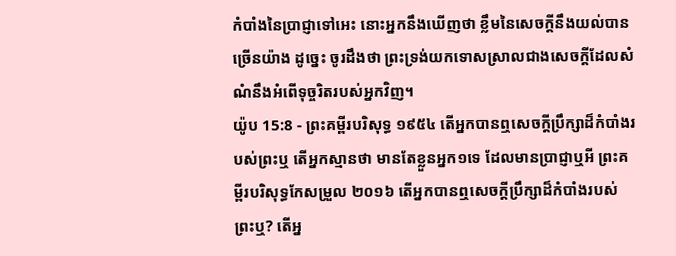កំបាំងនៃប្រាជ្ញាទៅអេះ នោះអ្នកនឹងឃើញថា ខ្លឹមនៃសេចក្ដីនឹងយល់បានច្រើនយ៉ាង ដូច្នេះ ចូរដឹងថា ព្រះទ្រង់យកទោសស្រាលជាងសេចក្ដីដែលសំណំនឹងអំពើទុច្ចរិតរបស់អ្នកវិញ។
យ៉ូប 15:8 - ព្រះគម្ពីរបរិសុទ្ធ ១៩៥៤ តើអ្នកបានឮសេចក្ដីប្រឹក្សាដ៏កំបាំងរបស់ព្រះឬ តើអ្នកស្មានថា មានតែខ្លួនអ្នក១ទេ ដែលមានប្រាជ្ញាឬអី ព្រះគម្ពីរបរិសុទ្ធកែសម្រួល ២០១៦ តើអ្នកបានឮសេចក្ដីប្រឹក្សាដ៏កំបាំងរបស់ព្រះឬ? តើអ្ន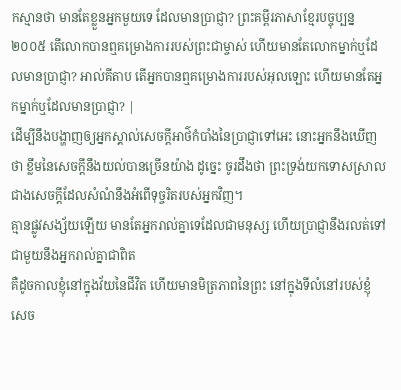កស្មានថា មានតែខ្លួនអ្នកមួយទេ ដែលមានប្រាជ្ញា? ព្រះគម្ពីរភាសាខ្មែរបច្ចុប្បន្ន ២០០៥ តើលោកបានឮគម្រោងការរបស់ព្រះជាម្ចាស់ ហើយមានតែលោកម្នាក់ឬដែលមានប្រាជ្ញា? អាល់គីតាប តើអ្នកបានឮគម្រោងការរបស់អុលឡោះ ហើយមានតែអ្នកម្នាក់ឬដែលមានប្រាជ្ញា? |
ដើម្បីនឹងបង្ហាញឲ្យអ្នកស្គាល់សេចក្ដីអាថ៌កំបាំងនៃប្រាជ្ញាទៅអេះ នោះអ្នកនឹងឃើញថា ខ្លឹមនៃសេចក្ដីនឹងយល់បានច្រើនយ៉ាង ដូច្នេះ ចូរដឹងថា ព្រះទ្រង់យកទោសស្រាលជាងសេចក្ដីដែលសំណំនឹងអំពើទុច្ចរិតរបស់អ្នកវិញ។
គ្មានផ្លូវសង្ស័យឡើយ មានតែអ្នករាល់គ្នាទេដែលជាមនុស្ស ហើយប្រាជ្ញានឹងរលត់ទៅជាមួយនឹងអ្នករាល់គ្នាជាពិត
គឺដូចកាលខ្ញុំនៅក្នុងវ័យនៃជីវិត ហើយមានមិត្រភាពនៃព្រះ នៅក្នុងទីលំនៅរបស់ខ្ញុំ
សេច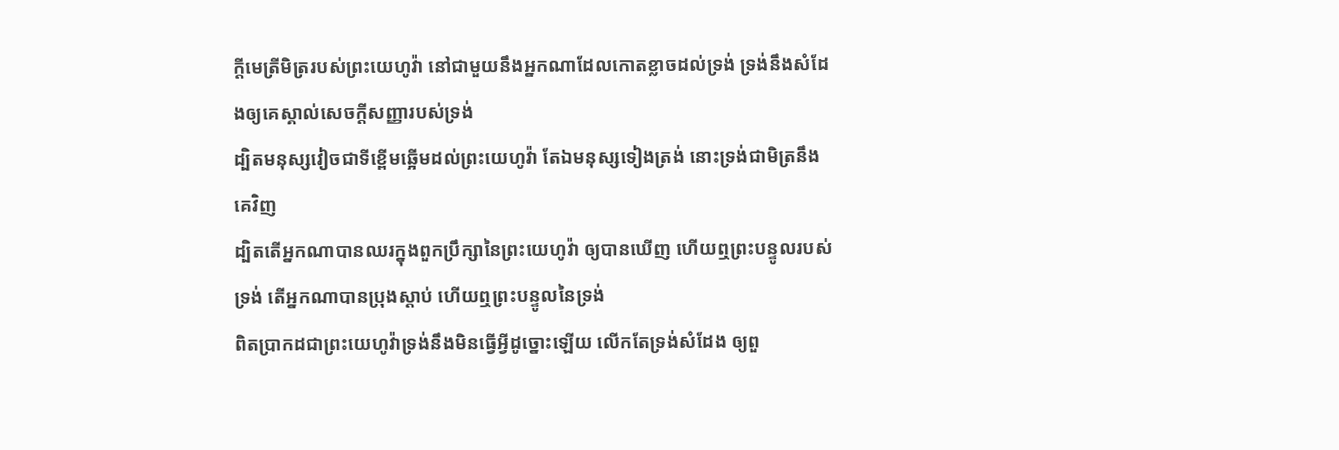ក្ដីមេត្រីមិត្ររបស់ព្រះយេហូវ៉ា នៅជាមួយនឹងអ្នកណាដែលកោតខ្លាចដល់ទ្រង់ ទ្រង់នឹងសំដែងឲ្យគេស្គាល់សេចក្ដីសញ្ញារបស់ទ្រង់
ដ្បិតមនុស្សវៀចជាទីខ្ពើមឆ្អើមដល់ព្រះយេហូវ៉ា តែឯមនុស្សទៀងត្រង់ នោះទ្រង់ជាមិត្រនឹងគេវិញ
ដ្បិតតើអ្នកណាបានឈរក្នុងពួកប្រឹក្សានៃព្រះយេហូវ៉ា ឲ្យបានឃើញ ហើយឮព្រះបន្ទូលរបស់ទ្រង់ តើអ្នកណាបានប្រុងស្តាប់ ហើយឮព្រះបន្ទូលនៃទ្រង់
ពិតប្រាកដជាព្រះយេហូវ៉ាទ្រង់នឹងមិនធ្វើអ្វីដូច្នោះឡើយ លើកតែទ្រង់សំដែង ឲ្យពួ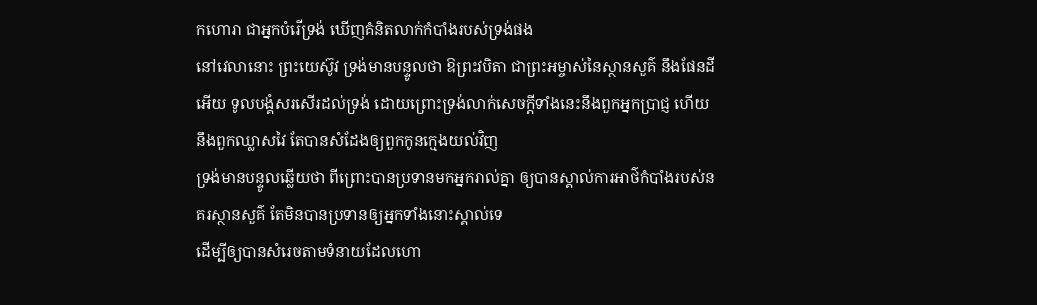កហោរា ជាអ្នកបំរើទ្រង់ ឃើញគំនិតលាក់កំបាំងរបស់ទ្រង់ផង
នៅវេលានោះ ព្រះយេស៊ូវ ទ្រង់មានបន្ទូលថា ឱព្រះវបិតា ជាព្រះអម្ចាស់នៃស្ថានសួគ៌ នឹងផែនដីអើយ ទូលបង្គំសរសើរដល់ទ្រង់ ដោយព្រោះទ្រង់លាក់សេចក្ដីទាំងនេះនឹងពួកអ្នកប្រាជ្ញ ហើយនឹងពួកឈ្លាសវៃ តែបានសំដែងឲ្យពួកកូនក្មេងយល់វិញ
ទ្រង់មានបន្ទូលឆ្លើយថា ពីព្រោះបានប្រទានមកអ្នករាល់គ្នា ឲ្យបានស្គាល់ការអាថ៌កំបាំងរបស់នគរស្ថានសួគ៌ តែមិនបានប្រទានឲ្យអ្នកទាំងនោះស្គាល់ទេ
ដើម្បីឲ្យបានសំរេចតាមទំនាយដែលហោ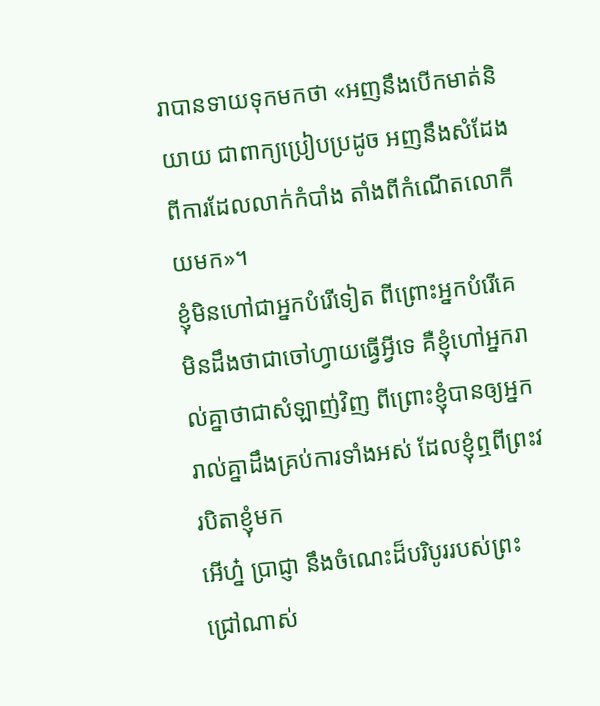រាបានទាយទុកមកថា «អញនឹងបើកមាត់និយាយ ជាពាក្យប្រៀបប្រដូច អញនឹងសំដែងពីការដែលលាក់កំបាំង តាំងពីកំណើតលោកីយមក»។
ខ្ញុំមិនហៅជាអ្នកបំរើទៀត ពីព្រោះអ្នកបំរើគេមិនដឹងថាជាចៅហ្វាយធ្វើអ្វីទេ គឺខ្ញុំហៅអ្នករាល់គ្នាថាជាសំឡាញ់វិញ ពីព្រោះខ្ញុំបានឲ្យអ្នករាល់គ្នាដឹងគ្រប់ការទាំងអស់ ដែលខ្ញុំឮពីព្រះវរបិតាខ្ញុំមក
អើហ្ន៎ ប្រាជ្ញា នឹងចំណេះដ៏បរិបូររបស់ព្រះជ្រៅណាស់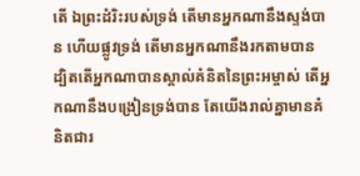តើ ឯព្រះដំរិះរបស់ទ្រង់ តើមានអ្នកណានឹងស្ទង់បាន ហើយផ្លូវទ្រង់ តើមានអ្នកណានឹងរកតាមបាន
ដ្បិតតើអ្នកណាបានស្គាល់គំនិតនៃព្រះអម្ចាស់ តើអ្នកណានឹងបង្រៀនទ្រង់បាន តែយើងរាល់គ្នាមានគំនិតជារ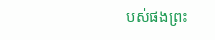បស់ផងព្រះ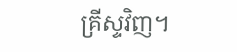គ្រីស្ទវិញ។